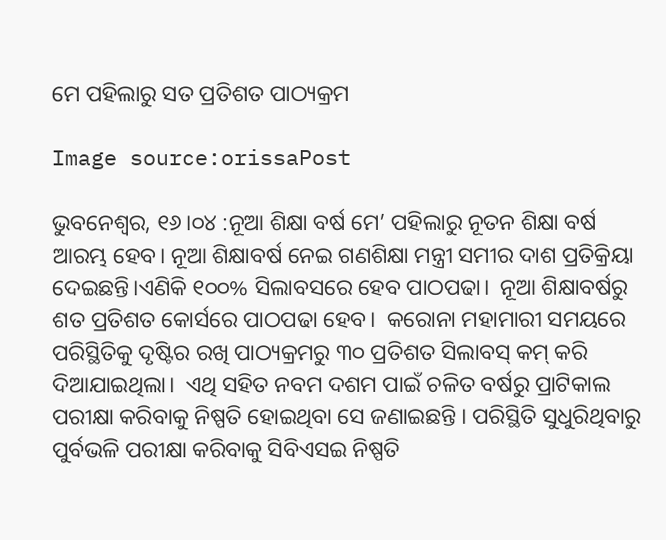ମେ ପହିଲାରୁ ସତ ପ୍ରତିଶତ ପାଠ୍ୟକ୍ରମ

Image source:orissaPost

ଭୁବନେଶ୍ୱର, ୧୬।୦୪ :ନୂଆ ଶିକ୍ଷା ବର୍ଷ ମେ’ ପହିଲାରୁ ନୂତନ ଶିକ୍ଷା ବର୍ଷ ଆରମ୍ଭ ହେବ। ନୂଆ ଶିକ୍ଷାବର୍ଷ ନେଇ ଗଣଶିକ୍ଷା ମନ୍ତ୍ରୀ ସମୀର ଦାଶ ପ୍ରତିକ୍ରିୟା ଦେଇଛନ୍ତି।ଏଣିକି ୧୦୦% ସିଲାବସରେ ହେବ ପାଠପଢା।  ନୂଆ ଶିକ୍ଷାବର୍ଷରୁ ଶତ ପ୍ରତିଶତ କୋର୍ସରେ ପାଠପଢା ହେବ।  କରୋନା ମହାମାରୀ ସମୟରେ ପରିସ୍ଥିତିକୁ ଦୃଷ୍ଟିର ରଖି ପାଠ୍ୟକ୍ରମରୁ ୩୦ ପ୍ରତିଶତ ସିଲାବସ୍ କମ୍ କରି ଦିଆଯାଇଥିଲା।  ଏଥି ସହିତ ନବମ ଦଶମ ପାଇଁ ଚଳିତ ବର୍ଷରୁ ପ୍ରାଟିକାଲ ପରୀକ୍ଷା କରିବାକୁ ନିଷ୍ପତି ହୋଇଥିବା ସେ ଜଣାଇଛନ୍ତି । ପରିସ୍ଥିତି ସୁଧୁରିଥିବାରୁ ପୁର୍ବଭଳି ପରୀକ୍ଷା କରିବାକୁ ସିବିଏସଇ ନିଷ୍ପତି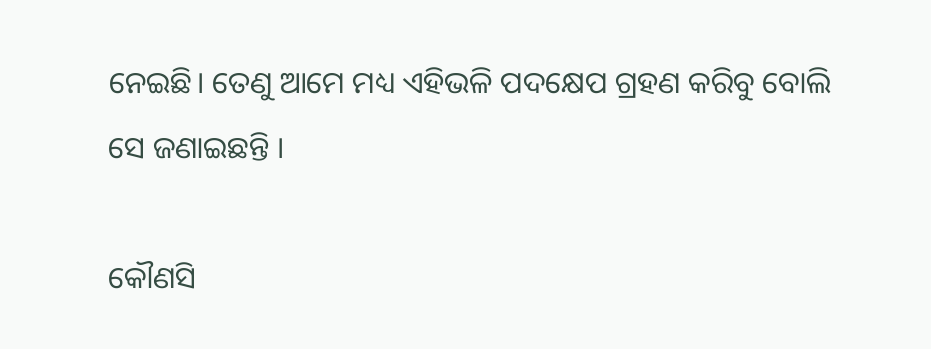ନେଇଛି। ତେଣୁ ଆମେ ମଧ୍ୟ ଏହିଭଳି ପଦକ୍ଷେପ ଗ୍ରହଣ କରିବୁ ବୋଲି ସେ ଜଣାଇଛନ୍ତି ।

କୌଣସି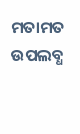ମତାମତ ଉପଲବ୍ଧ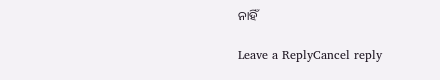ନାହିଁ

Leave a ReplyCancel reply